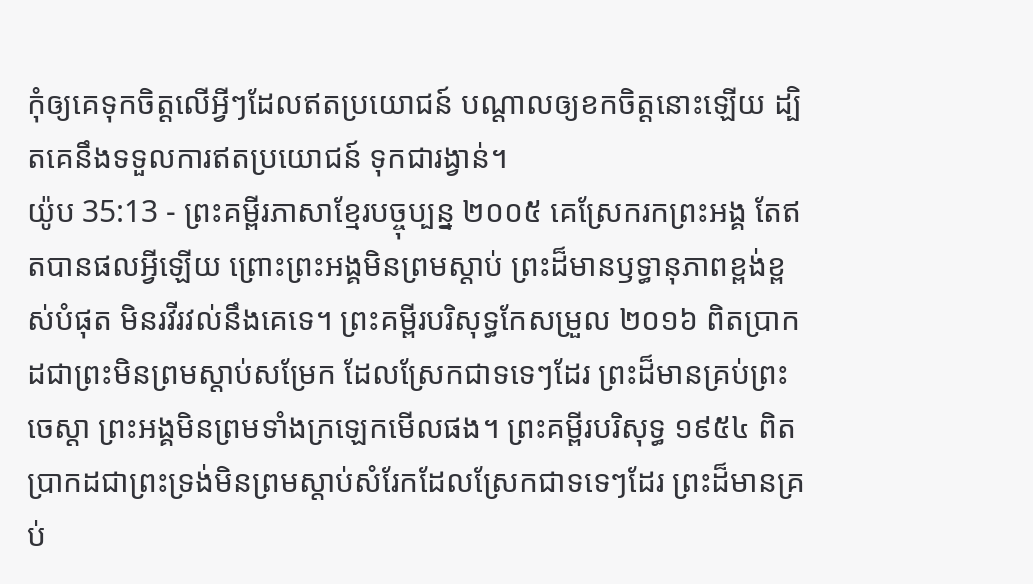កុំឲ្យគេទុកចិត្តលើអ្វីៗដែលឥតប្រយោជន៍ បណ្ដាលឲ្យខកចិត្តនោះឡើយ ដ្បិតគេនឹងទទួលការឥតប្រយោជន៍ ទុកជារង្វាន់។
យ៉ូប 35:13 - ព្រះគម្ពីរភាសាខ្មែរបច្ចុប្បន្ន ២០០៥ គេស្រែករកព្រះអង្គ តែឥតបានផលអ្វីឡើយ ព្រោះព្រះអង្គមិនព្រមស្ដាប់ ព្រះដ៏មានឫទ្ធានុភាពខ្ពង់ខ្ពស់បំផុត មិនរវីរវល់នឹងគេទេ។ ព្រះគម្ពីរបរិសុទ្ធកែសម្រួល ២០១៦ ពិតប្រាកដជាព្រះមិនព្រមស្តាប់សម្រែក ដែលស្រែកជាទទេៗដែរ ព្រះដ៏មានគ្រប់ព្រះចេស្តា ព្រះអង្គមិនព្រមទាំងក្រឡេកមើលផង។ ព្រះគម្ពីរបរិសុទ្ធ ១៩៥៤ ពិតប្រាកដជាព្រះទ្រង់មិនព្រមស្តាប់សំរែកដែលស្រែកជាទទេៗដែរ ព្រះដ៏មានគ្រប់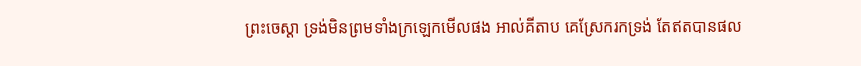ព្រះចេស្តា ទ្រង់មិនព្រមទាំងក្រឡេកមើលផង អាល់គីតាប គេស្រែករកទ្រង់ តែឥតបានផល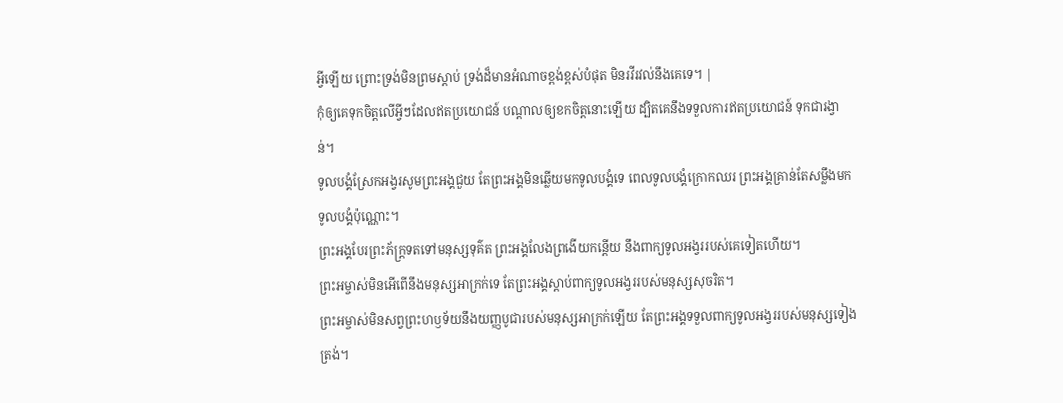អ្វីឡើយ ព្រោះទ្រង់មិនព្រមស្ដាប់ ទ្រង់ដ៏មានអំណាចខ្ពង់ខ្ពស់បំផុត មិនរវីរវល់នឹងគេទេ។ |
កុំឲ្យគេទុកចិត្តលើអ្វីៗដែលឥតប្រយោជន៍ បណ្ដាលឲ្យខកចិត្តនោះឡើយ ដ្បិតគេនឹងទទួលការឥតប្រយោជន៍ ទុកជារង្វាន់។
ទូលបង្គំស្រែកអង្វរសូមព្រះអង្គជួយ តែព្រះអង្គមិនឆ្លើយមកទូលបង្គំទេ ពេលទូលបង្គំក្រោកឈរ ព្រះអង្គគ្រាន់តែសម្លឹងមកទូលបង្គំប៉ុណ្ណោះ។
ព្រះអង្គបែរព្រះភ័ក្ត្រទតទៅមនុស្សទុគ៌ត ព្រះអង្គលែងព្រងើយកន្តើយ នឹងពាក្យទូលអង្វររបស់គេទៀតហើយ។
ព្រះអម្ចាស់មិនអើពើនឹងមនុស្សអាក្រក់ទេ តែព្រះអង្គស្ដាប់ពាក្យទូលអង្វររបស់មនុស្សសុចរិត។
ព្រះអម្ចាស់មិនសព្វព្រះហឫទ័យនឹងយញ្ញបូជារបស់មនុស្សអាក្រក់ឡើយ តែព្រះអង្គទទួលពាក្យទូលអង្វររបស់មនុស្សទៀងត្រង់។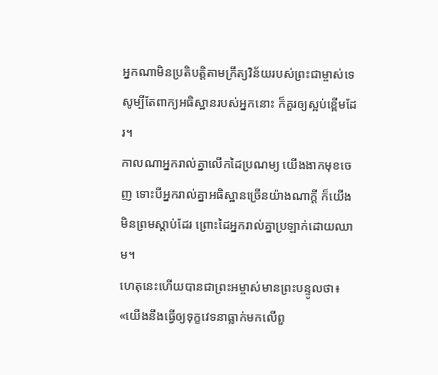អ្នកណាមិនប្រតិបត្តិតាមក្រឹត្យវិន័យរបស់ព្រះជាម្ចាស់ទេ សូម្បីតែពាក្យអធិស្ឋានរបស់អ្នកនោះ ក៏គួរឲ្យស្អប់ខ្ពើមដែរ។
កាលណាអ្នករាល់គ្នាលើកដៃប្រណម្យ យើងងាកមុខចេញ ទោះបីអ្នករាល់គ្នាអធិស្ឋានច្រើនយ៉ាងណាក្ដី ក៏យើងមិនព្រមស្ដាប់ដែរ ព្រោះដៃអ្នករាល់គ្នាប្រឡាក់ដោយឈាម។
ហេតុនេះហើយបានជាព្រះអម្ចាស់មានព្រះបន្ទូលថា៖ «យើងនឹងធ្វើឲ្យទុក្ខវេទនាធ្លាក់មកលើពួ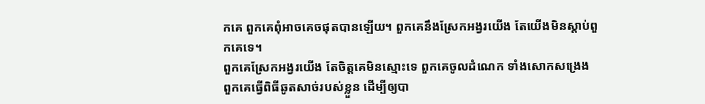កគេ ពួកគេពុំអាចគេចផុតបានឡើយ។ ពួកគេនឹងស្រែកអង្វរយើង តែយើងមិនស្ដាប់ពួកគេទេ។
ពួកគេស្រែកអង្វរយើង តែចិត្តគេមិនស្មោះទេ ពួកគេចូលដំណេក ទាំងសោកសង្រេង ពួកគេធ្វើពិធីឆូតសាច់របស់ខ្លួន ដើម្បីឲ្យបា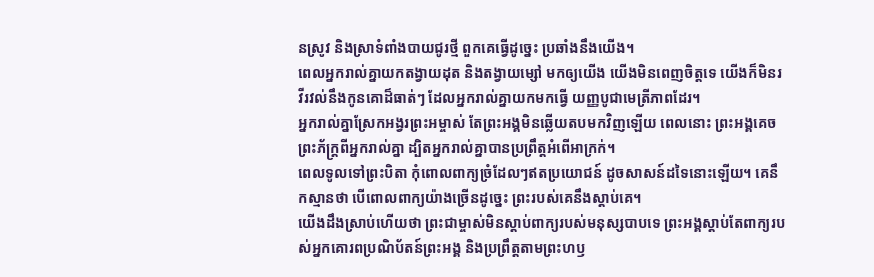នស្រូវ និងស្រាទំពាំងបាយជូរថ្មី ពួកគេធ្វើដូច្នេះ ប្រឆាំងនឹងយើង។
ពេលអ្នករាល់គ្នាយកតង្វាយដុត និងតង្វាយម្សៅ មកឲ្យយើង យើងមិនពេញចិត្តទេ យើងក៏មិនរវីរវល់នឹងកូនគោដ៏ធាត់ៗ ដែលអ្នករាល់គ្នាយកមកធ្វើ យញ្ញបូជាមេត្រីភាពដែរ។
អ្នករាល់គ្នាស្រែកអង្វរព្រះអម្ចាស់ តែព្រះអង្គមិនឆ្លើយតបមកវិញឡើយ ពេលនោះ ព្រះអង្គគេចព្រះភ័ក្ត្រពីអ្នករាល់គ្នា ដ្បិតអ្នករាល់គ្នាបានប្រព្រឹត្តអំពើអាក្រក់។
ពេលទូលទៅព្រះបិតា កុំពោលពាក្យច្រំដែលៗឥតប្រយោជន៍ ដូចសាសន៍ដទៃនោះឡើយ។ គេនឹកស្មានថា បើពោលពាក្យយ៉ាងច្រើនដូច្នេះ ព្រះរបស់គេនឹងស្ដាប់គេ។
យើងដឹងស្រាប់ហើយថា ព្រះជាម្ចាស់មិនស្ដាប់ពាក្យរបស់មនុស្សបាបទេ ព្រះអង្គស្ដាប់តែពាក្យរបស់អ្នកគោរពប្រណិប័តន៍ព្រះអង្គ និងប្រព្រឹត្តតាមព្រះហឫ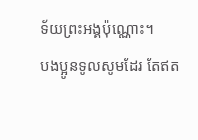ទ័យព្រះអង្គប៉ុណ្ណោះ។
បងប្អូនទូលសូមដែរ តែឥត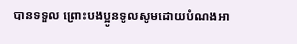បានទទួល ព្រោះបងប្អូនទូលសូមដោយបំណងអា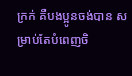ក្រក់ គឺបងប្អូនចង់បាន សម្រាប់តែបំពេញចិ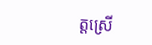ត្តស្រើ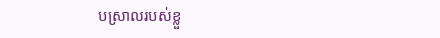បស្រាលរបស់ខ្លួ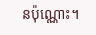នប៉ុណ្ណោះ។